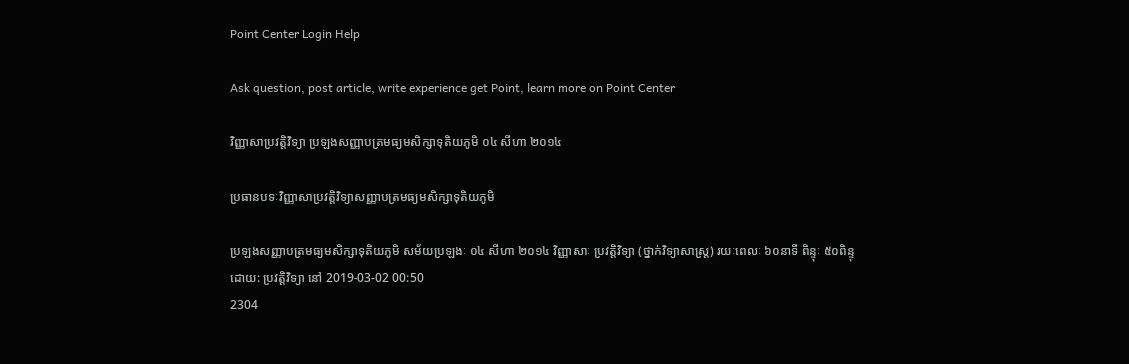Point Center Login Help

Ask question, post article, write experience get Point, learn more on Point Center

វិញ្ញាសាប្រវត្តិវិទ្យា ប្រឡងសញ្ញាបត្រមធ្យមសិក្សាទុតិយភូមិ ០៤ សីហា ២០១៤

ប្រធានបទៈវិញ្ញាសាប្រវត្តិវិទ្យាសញ្ញាបត្រមធ្យមសិក្សាទុតិយភូមិ

ប្រឡងសញ្ញាបត្រមធ្យមសិក្សាទុតិយភូមិ សម័យប្រឡងៈ ០៤ សីហា ២០១៤ វិញ្ញាសាៈ ប្រវត្តិវិទ្យា (ថ្នាក់វិទ្យាសាស្ត្រ) រយៈពេលៈ ៦០នាទី ពិន្ទុៈ ៥០ពិន្ទុ
ដោយ: ប្រវត្តិវិទ្យា នៅ 2019-03-02 00:50
2304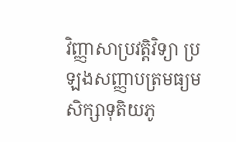វិញ្ញាសាប្រវត្តិវិទ្យា ប្រឡងសញ្ញាបត្រមធ្យមសិក្សាទុតិយភូ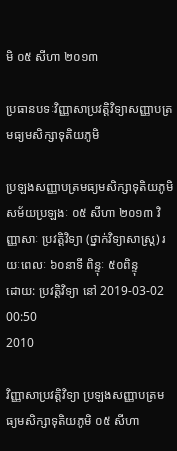មិ ០៥ សីហា ២០១៣

ប្រធានបទៈវិញ្ញាសាប្រវត្តិវិទ្យាសញ្ញាបត្រមធ្យមសិក្សាទុតិយភូមិ

ប្រឡងសញ្ញាបត្រមធ្យមសិក្សាទុតិយភូមិ សម័យប្រឡងៈ ០៥ សីហា ២០១៣ វិញ្ញាសាៈ ប្រវត្តិវិទ្យា (ថ្នាក់វិទ្យាសាស្ត្រ) រយៈពេលៈ ៦០នាទី ពិន្ទុៈ ៥០ពិន្ទុ
ដោយ: ប្រវត្តិវិទ្យា នៅ 2019-03-02 00:50
2010

វិញ្ញាសាប្រវត្តិវិទ្យា ប្រឡងសញ្ញាបត្រមធ្យមសិក្សាទុតិយភូមិ ០៥ សីហា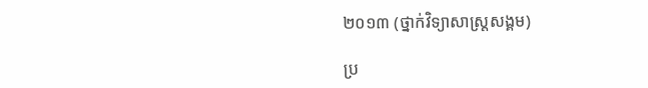២០១៣ (ថ្នាក់វិទ្យាសាស្ត្រសង្គម)

ប្រ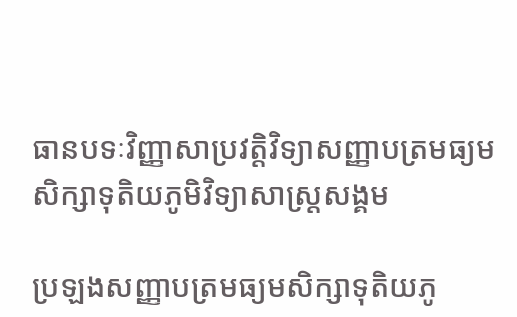ធានបទៈវិញ្ញាសាប្រវត្តិវិទ្យាសញ្ញាបត្រមធ្យមសិក្សាទុតិយភូមិវិទ្យាសាស្ត្រសង្គម

ប្រឡងសញ្ញាបត្រមធ្យមសិក្សាទុតិយភូ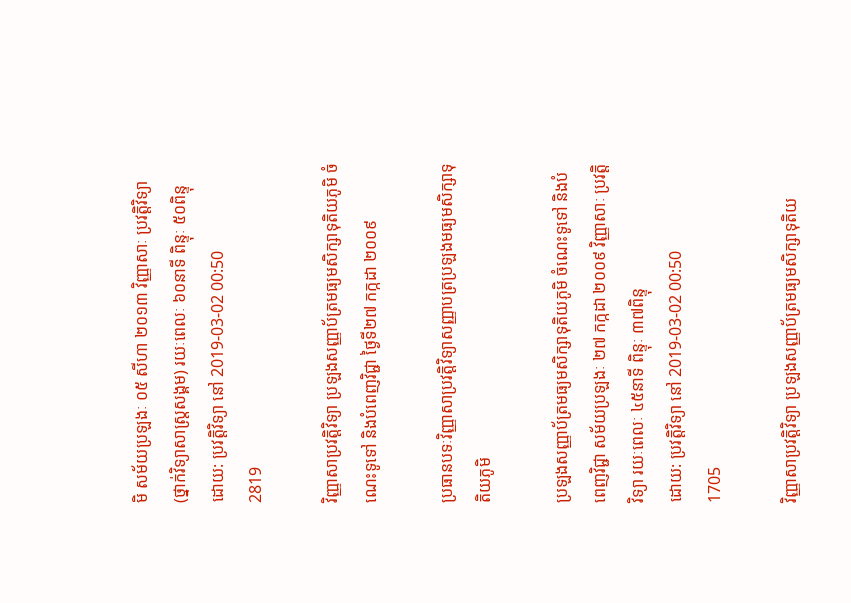មិ សម័យប្រឡងៈ ០៥ សីហា ២០១៣ វិញ្ញាសាៈ ប្រវត្តិវិទ្យា (ថ្នាក់វិទ្យាសាស្ត្រសង្គម) រយៈពេលៈ ៦០នាទី ពិន្ទុៈ ៥០ពិន្ទុ
ដោយ: ប្រវត្តិវិទ្យា នៅ 2019-03-02 00:50
2819

វិញ្ញាសាប្រវត្តិវិទ្យា ប្រឡងសញ្ញាប័ត្រមធ្យមសិក្សាទុតិយភូមិ ចំណេះទូទៅ និងបំពេញវិជ្ជា ថ្ងៃទី២៧ កក្កដា ២០០៩

ប្រធានបទៈវិញ្ញាសាប្រវត្តិវិទ្យាសញ្ញាបត្រប្រឡងមធ្យមសិក្សាទុតិយភូមិ

ប្រឡងសញ្ញាប័ត្រមធ្យមសិក្សាទុតិយភូមិ ចំណេះទូទៅ និងបំពេញវិជ្ជា សម័យប្រឡងៈ ២៧ កក្កដា ២០០៩ វិញ្ញាសាៈ ប្រវត្តិវិទ្យា រយៈពេលៈ ៤៥នាទី ពិន្ទុៈ ៣៧ពិន្ទុ
ដោយ: ប្រវត្តិវិទ្យា នៅ 2019-03-02 00:50
1705

វិញ្ញាសាប្រវត្តិវិទ្យា ប្រឡងសញ្ញាប័ត្រមធ្យមសិក្សាទុតិយ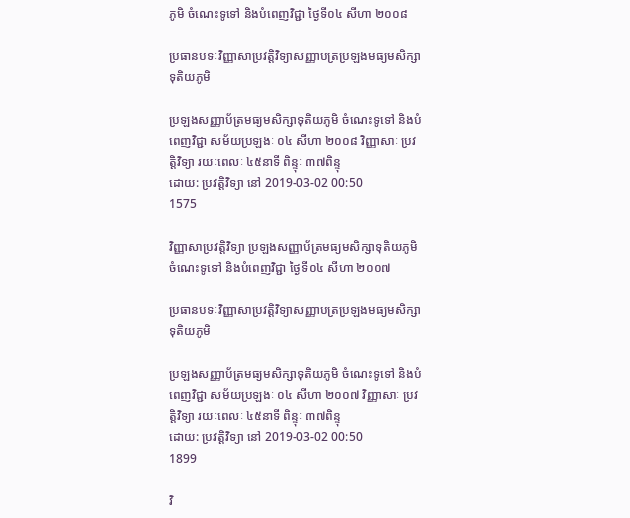ភូមិ ចំណេះទូទៅ និងបំពេញវិជ្ជា ថ្ងៃទី០៤ សីហា ២០០៨

ប្រធានបទៈវិញ្ញាសាប្រវត្តិវិទ្យាសញ្ញាបត្រប្រឡងមធ្យមសិក្សាទុតិយភូមិ

ប្រឡងសញ្ញាប័ត្រមធ្យមសិក្សាទុតិយភូមិ ចំណេះទូទៅ និងបំពេញវិជ្ជា សម័យប្រឡងៈ ០៤ សីហា ២០០៨ វិញ្ញាសាៈ ប្រវត្តិវិទ្យា រយៈពេលៈ ៤៥នាទី ពិន្ទុៈ ៣៧ពិន្ទុ
ដោយ: ប្រវត្តិវិទ្យា នៅ 2019-03-02 00:50
1575

វិញ្ញាសាប្រវត្តិវិទ្យា ប្រឡងសញ្ញាប័ត្រមធ្យមសិក្សាទុតិយភូមិ ចំណេះទូទៅ និងបំពេញវិជ្ជា ថ្ងៃទី០៤ សីហា ២០០៧

ប្រធានបទៈវិញ្ញាសាប្រវត្តិវិទ្យាសញ្ញាបត្រប្រឡងមធ្យមសិក្សាទុតិយភូមិ

ប្រឡងសញ្ញាប័ត្រមធ្យមសិក្សាទុតិយភូមិ ចំណេះទូទៅ និងបំពេញវិជ្ជា សម័យប្រឡងៈ ០៤ សីហា ២០០៧ វិញ្ញាសាៈ ប្រវត្តិវិទ្យា រយៈពេលៈ ៤៥នាទី ពិន្ទុៈ ៣៧ពិន្ទុ
ដោយ: ប្រវត្តិវិទ្យា នៅ 2019-03-02 00:50
1899

វិ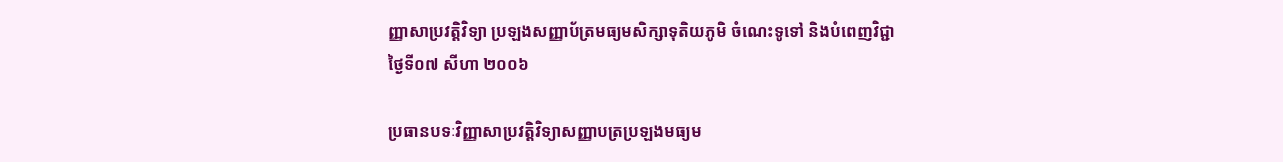ញ្ញាសាប្រវត្តិវិទ្យា ប្រឡងសញ្ញាប័ត្រមធ្យមសិក្សាទុតិយភូមិ ចំណេះទូទៅ និងបំពេញវិជ្ជា ថ្ងៃទី០៧ សីហា ២០០៦

ប្រធានបទៈវិញ្ញាសាប្រវត្តិវិទ្យាសញ្ញាបត្រប្រឡងមធ្យម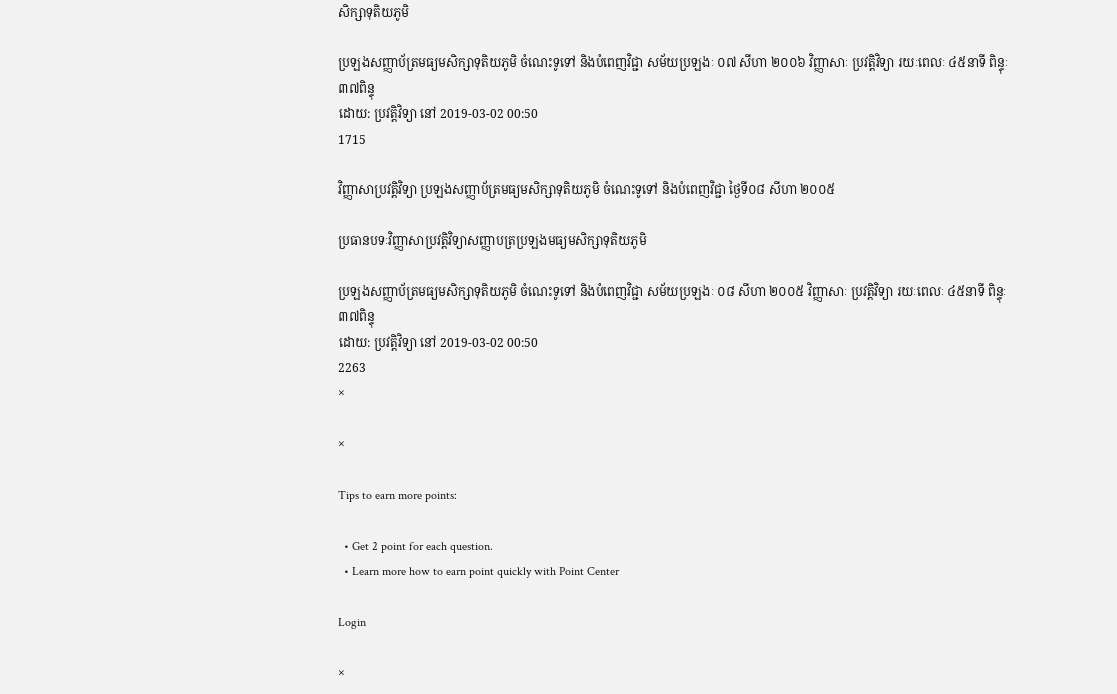សិក្សាទុតិយភូមិ

ប្រឡងសញ្ញាប័ត្រមធ្យមសិក្សាទុតិយភូមិ ចំណេះទូទៅ និងបំពេញវិជ្ជា សម័យប្រឡងៈ ០៧ សីហា ២០០៦ វិញ្ញាសាៈ ប្រវត្តិវិទ្យា រយៈពេលៈ ៤៥នាទី ពិន្ទុៈ ៣៧ពិន្ទុ
ដោយ: ប្រវត្តិវិទ្យា នៅ 2019-03-02 00:50
1715

វិញ្ញាសាប្រវត្តិវិទ្យា ប្រឡងសញ្ញាប័ត្រមធ្យមសិក្សាទុតិយភូមិ ចំណេះទូទៅ និងបំពេញវិជ្ជា ថ្ងៃទី០៨ សីហា ២០០៥

ប្រធានបទៈវិញ្ញាសាប្រវត្តិវិទ្យាសញ្ញាបត្រប្រឡងមធ្យមសិក្សាទុតិយភូមិ

ប្រឡងសញ្ញាប័ត្រមធ្យមសិក្សាទុតិយភូមិ ចំណេះទូទៅ និងបំពេញវិជ្ជា សម័យប្រឡងៈ ០៨ សីហា ២០០៥ វិញ្ញាសាៈ ប្រវត្តិវិទ្យា រយៈពេលៈ ៤៥នាទី ពិន្ទុៈ ៣៧ពិន្ទុ
ដោយ: ប្រវត្តិវិទ្យា នៅ 2019-03-02 00:50
2263
×

×

Tips to earn more points:

  • Get 2 point for each question.
  • Learn more how to earn point quickly with Point Center

Login

×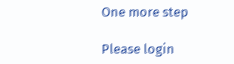One more step

Please login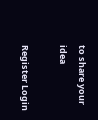to share your idea

Register Login